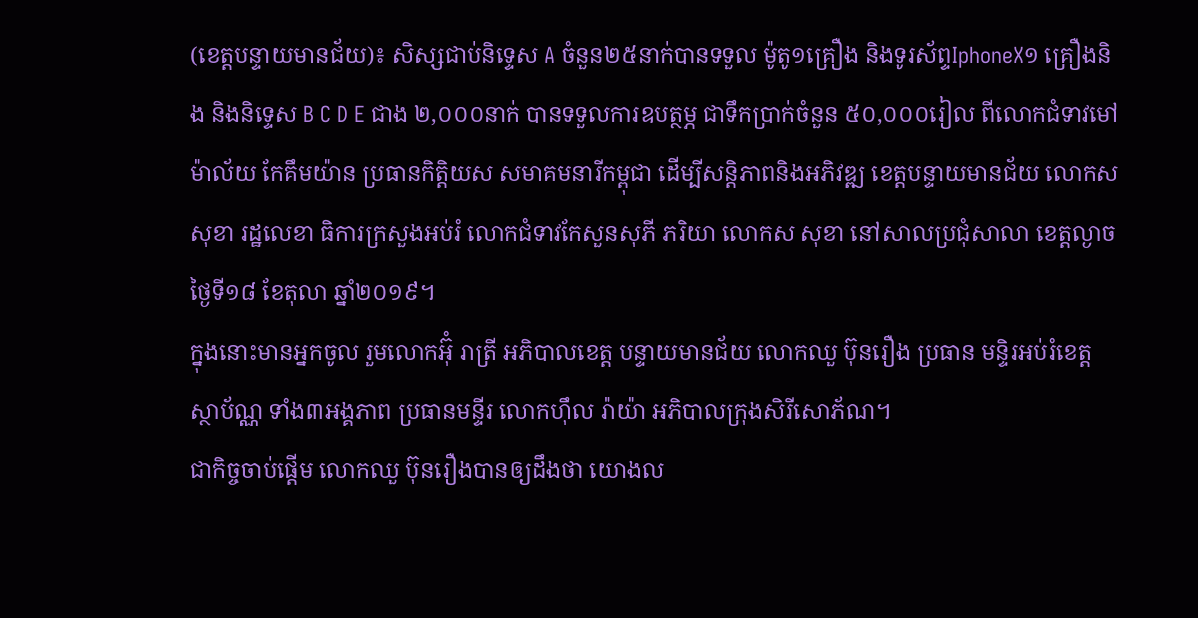(ខេត្តបន្ទាយមានជ័យ)៖ សិស្សជាប់និទ្ទេស A ចំនួន២៥នាក់បានទទួល ម៉ូតូ១គ្រឿង និងទូរស័ព្ទIphoneX១ គ្រឿងនិង និងនិទ្ទេស B C D E ជាង ២,០០០នាក់ បានទទួលការឧបត្ថម្ភ ជាទឹកប្រាក់ចំនួន ៥០,០០០រៀល ពីលោកជំទាវមៅ ម៉ាល័យ កែគឹមយ៉ាន ប្រធានកិត្តិយស សមាគមនារីកម្ពុជា ដើម្បីសន្តិភាពនិងអភិវឌ្ឍ ខេត្តបន្ទាយមានជ័យ លោកស សុខា រដ្ឋលេខា ធិការក្រសួងអប់រំ លោកជំទាវកែសួនសុភី ភរិយា លោកស សុខា នៅសាលប្រជុំសាលា ខេត្តល្ងាច ថ្ងៃទី១៨ ខែតុលា ឆ្នាំ២០១៩។
ក្នុងនោះមានអ្នកចូល រួមលោកអ៊ុំ រាត្រី អភិបាលខេត្ត បន្ទាយមានជ័យ លោកឈួ ប៊ុនរឿង ប្រធាន មន្ទិរអប់រំខេត្ត ស្ថាប័ណ្ណ ទាំង៣អង្គភាព ប្រធានមន្ទីរ លោកហ៊ឹល រ៉ាយ៉ា អភិបាលក្រុងសិរីសោភ័ណ។
ជាកិច្ចចាប់ផ្តើម លោកឈួ ប៊ុនរឿងបានឲ្យដឹងថា យោងល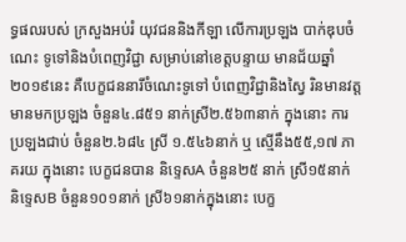ទ្ធផលរបស់ ក្រសួងអប់រំ យុវជននិងកីឡា លើការប្រឡង បាក់ឌុបចំណេះ ទូទៅនិងបំពេញវិជ្ជា សម្រាប់នៅខេត្តបន្ទាយ មានជ័យឆ្នាំ២០១៩នេះ គឺបេក្ខជននារីចំណេះទូទៅ បំពេញវិជ្ជានិងស្វៃ រិនមានវត្តមានមកប្រឡង ចំនួន៤.៨៥១ នាក់ស្រី២.៥៦៣នាក់ ក្នុងនោះ ការប្រឡងជាប់ ចំនួន២.៦៨៤ ស្រី ១.៥៤៦នាក់ ឬ ស្មើនឹង៥៥,១៧ ភាគរយ ក្នុងនោះ បេក្ខជនបាន និទ្ទេសA ចំនួន២៥ នាក់ ស្រី១៥នាក់ និទ្ទេសB ចំនួន១០១នាក់ ស្រី៦១នាក់ក្នុងនោះ បេក្ខ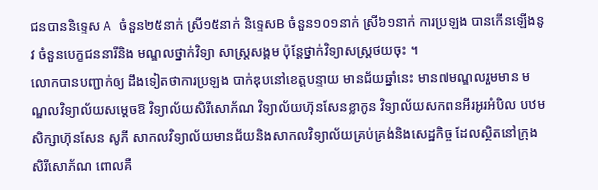ជនបាននិទ្ទេស A ចំនួន២៥នាក់ ស្រី១៥នាក់ និទ្ទេសB ចំនួន១០១នាក់ ស្រី៦១នាក់ ការប្រឡង បានកើនឡើងនូវ ចំនួនបេក្ខជននារីនិង មណ្ឌលថ្នាក់វិទ្យា សាស្ត្រសង្គម ប៉ុន្តែថ្នាក់វិទ្យាសស្ត្រថយចុះ ។
លោកបានបញ្ជាក់ឲ្យ ដឹងទៀតថាការប្រឡង បាក់ឌុបនៅខេត្តបន្ទាយ មានជ័យឆ្នាំនេះ មាន៧មណ្ឌលរួមមាន មណ្ឌលវិទ្យាល័យសម្តេចឱ វិទ្យាល័យសិរីសោភ័ណ វិទ្យាល័យហ៊ុនសែនខ្លាកូន វិទ្យាល័យសកពនអីរអូរអំបិល បឋមសិក្សាហ៊ុនសែន សូភី សាកលវិទ្យាល័យមានជ័យនិងសាកលវិទ្យាល័យគ្រប់គ្រង់និងសេដ្ឋកិច្ច ដែលស្ថិតនៅក្រុងសិរីសោភ័ណ ពោលគឺ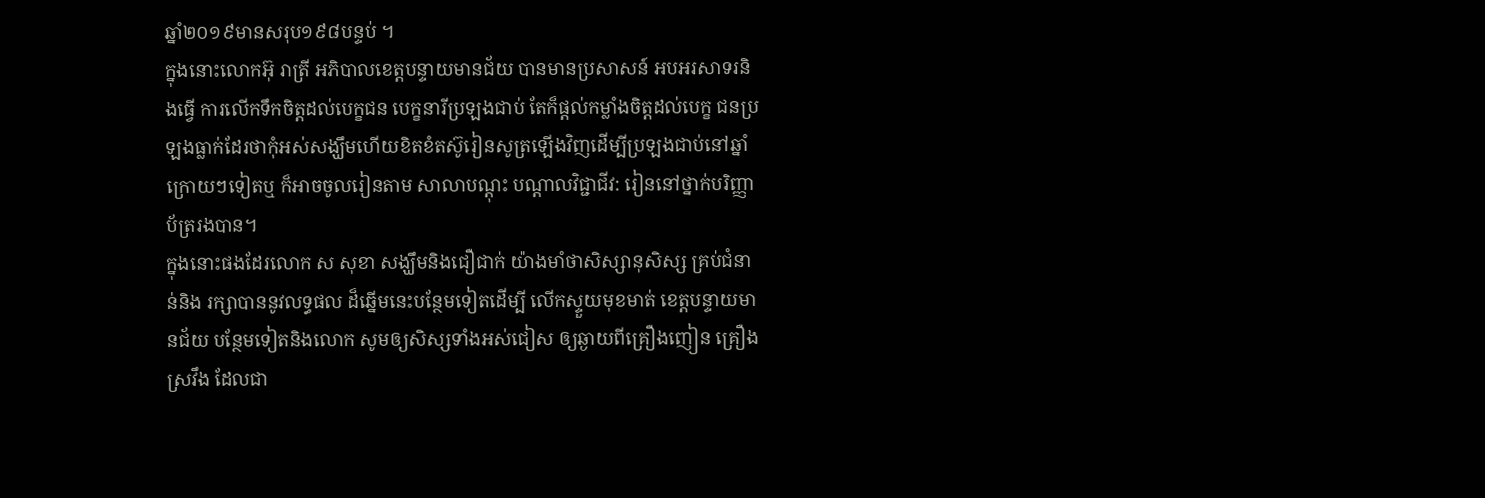ឆ្នាំ២០១៩មានសរុប១៩៨បន្ទប់ ។
ក្នុងនោះលោកអ៊ុ រាត្រី អភិបាលខេត្តបន្ទាយមានជ័យ បានមានប្រសាសន៍ អបអរសាទរនិងធ្វើ ការលើកទឹកចិត្តដល់បេក្ខជន បេក្ខនារីប្រឡងជាប់ តែក៏ផ្តល់កម្លាំងចិត្តដល់បេក្ខ ជនប្រឡងធ្លាក់ដែរថាកុំអស់សង្ឃឹមហើយខិតខំតស៊ូរៀនសូត្រឡើងវិញដើម្បីប្រឡងជាប់នៅឆ្នាំក្រោយៗទៀតឬ ក៏អាចចូលរៀនតាម សាលាបណ្តុះ បណ្តាលវិជ្ជាជីវ: រៀននៅថ្នាក់បរិញ្ញាប័ត្ររងបាន។
ក្នុងនោះផងដែរលោក ស សុខា សង្ឃឹមនិងជឿជាក់ យ៉ាងមាំថាសិស្សានុសិស្ស គ្រប់ជំនាន់និង រក្សាបាននូវលទ្ធផល ដ៏ឆ្នើមនេះបន្ថែមទៀតដើម្បី លើកស្ទួយមុខមាត់ ខេត្តបន្ទាយមានជ័យ បន្ថែមទៀតនិងលោក សូមឲ្យសិស្សទាំងអស់ជៀស ឲ្យឆ្ងាយពីគ្រឿងញៀន គ្រឿងស្រវឹង ដែលជា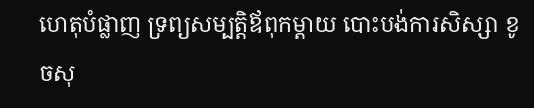ហេតុបំផ្លាញ ទ្រព្យសម្បត្តិឪពុកម្តាយ បោះបង់ការសិស្សា ខូចសុ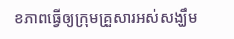ខភាពធ្វើឲ្យក្រុមគ្រួសារអស់សង្ឃឹម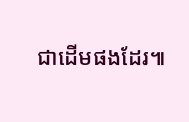ជាដើមផងដែរ៕